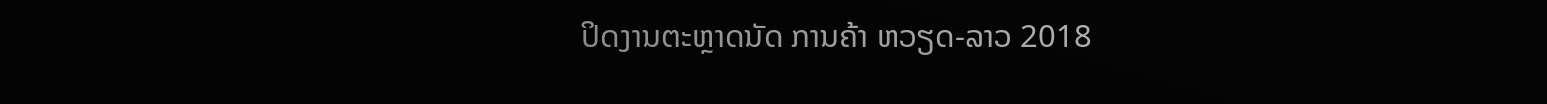ປິດງານຕະຫຼາດນັດ ການຄ້າ ຫວຽດ-ລາວ 2018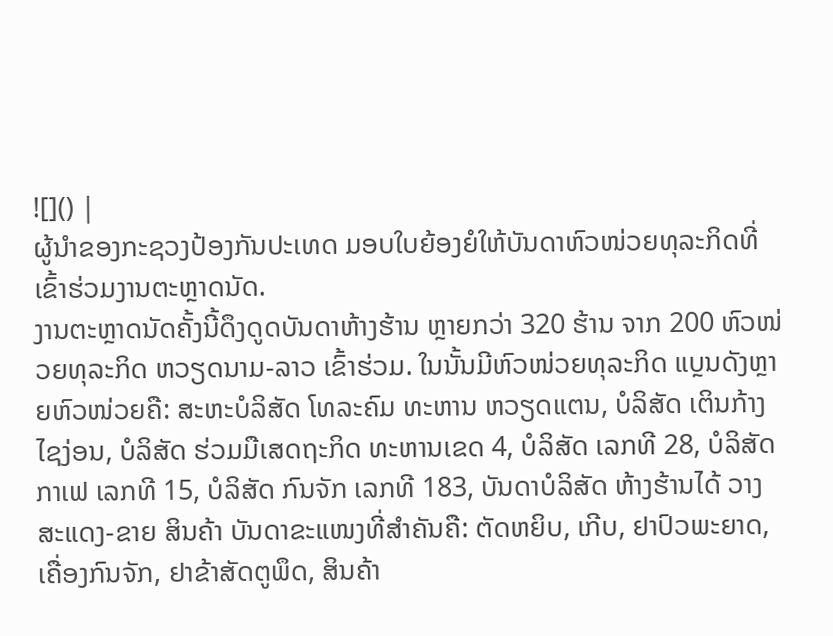![]() |
ຜູ້ນຳຂອງກະຊວງປ້ອງກັນປະເທດ ມອບໃບຍ້ອງຍໍໃຫ້ບັນດາຫົວໜ່ວຍທຸລະກິດທີ່ເຂົ້າຮ່ວມງານຕະຫຼາດນັດ.
ງານຕະຫຼາດນັດຄັ້ງນີ້ດຶງດູດບັນດາຫ້າງຮ້ານ ຫຼາຍກວ່າ 320 ຮ້ານ ຈາກ 200 ຫົວໜ່ວຍທຸລະກິດ ຫວຽດນາມ-ລາວ ເຂົ້າຮ່ວມ. ໃນນັ້ນມີຫົວໜ່ວຍທຸລະກິດ ແບຼນດັງຫຼາຍຫົວໜ່ວຍຄື: ສະຫະບໍລິສັດ ໂທລະຄົມ ທະຫານ ຫວຽດແຕນ, ບໍລິສັດ ເຕິນກ້າງ ໄຊງ່ອນ, ບໍລິສັດ ຮ່ວມມືເສດຖະກິດ ທະຫານເຂດ 4, ບໍລິສັດ ເລກທີ 28, ບໍລິສັດ ກາເຟ ເລກທີ 15, ບໍລິສັດ ກົນຈັກ ເລກທີ 183, ບັນດາບໍລິສັດ ຫ້າງຮ້ານໄດ້ ວາງສະແດງ-ຂາຍ ສິນຄ້າ ບັນດາຂະແໜງທີ່ສຳຄັນຄື: ຕັດຫຍິບ, ເກີບ, ຢາປົວພະຍາດ, ເຄື່ອງກົນຈັກ, ຢາຂ້າສັດຕູພຶດ, ສິນຄ້າ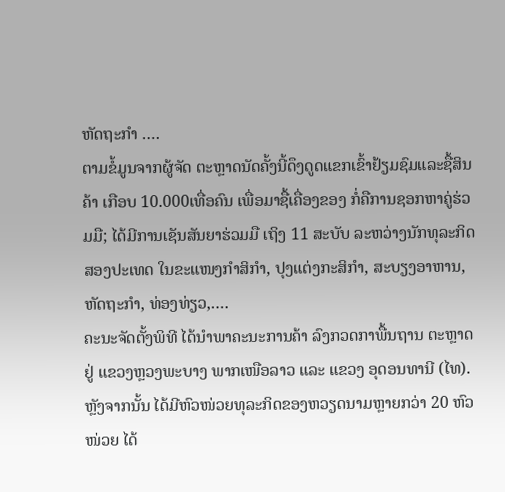ຫັດຖະກຳ ….
ຕາມຂໍ້ມູນຈາກຜູ້ຈັດ ຕະຫຼາດນັດຄັ້ງນີ້ດຶງດູດແຂກເຂົ້າຢ້ຽມຊົມແລະຊື້ສິນຄ້າ ເກືອບ 10.000ເທື່ອຄົນ ເພື່ອມາຊື້ເຄື່ອງຂອງ ກໍ່ຄືການຊອກຫາຄູ່ຮ່ວມມື; ໄດ້ມີການເຊັນສັນຍາຮ່ວມມື ເຖິງ 11 ສະບັບ ລະຫວ່າງນັກທຸລະກິດສອງປະເທດ ໃນຂະແໜງກຳສິກຳ, ປຸງແຕ່ງກະສິກຳ, ສະບຽງອາຫານ, ຫັດຖະກຳ, ທ່ອງທ່ຽວ,….
ຄະນະຈັດຕັ້ງພິທີ ໄດ້ນຳພາຄະນະການຄ້າ ລົງກວດກາພື້ນຖານ ຕະຫຼາດ ຢູ່ ແຂວງຫຼວງພະບາງ ພາກເໜືອລາວ ແລະ ແຂວງ ອຸດອນທານີ (ໄທ). ຫຼັງຈາກນັ້ນ ໄດ້ມີຫົວໜ່ວຍທຸລະກິດຂອງຫວຽດນາມຫຼາຍກວ່າ 20 ຫົວໜ່ວຍ ໄດ້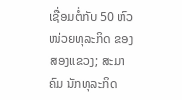ເຊື່ອມຕໍ່ກັບ 50 ຫົວໜ່ວຍທຸລະກິດ ຂອງສອງແຂວງ; ສະມາຄົມ ນັກທຸລະກິດ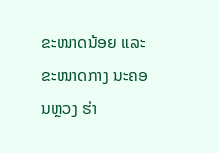ຂະໜາດນ້ອຍ ແລະ ຂະໜາດກາງ ນະຄອນຫຼວງ ຮ່າ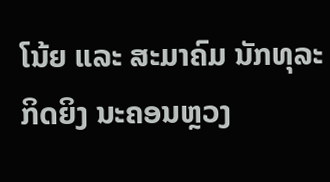ໂນ້ຍ ແລະ ສະມາຄົມ ນັກທຸລະກິດຍິງ ນະຄອນຫຼວງ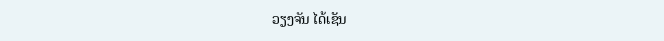ວຽງຈັນ ໄດ້ເຊັນ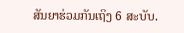ສັນຍາຮ່ວມກັນເຖິງ 6 ສະບັບ.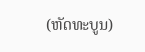(ຫັດທະບູນ)